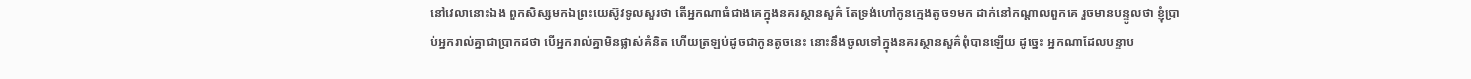នៅវេលានោះឯង ពួកសិស្សមកឯព្រះយេស៊ូវទូលសួរថា តើអ្នកណាធំជាងគេក្នុងនគរស្ថានសួគ៌ តែទ្រង់ហៅកូនក្មេងតូច១មក ដាក់នៅកណ្តាលពួកគេ រួចមានបន្ទូលថា ខ្ញុំប្រាប់អ្នករាល់គ្នាជាប្រាកដថា បើអ្នករាល់គ្នាមិនផ្លាស់គំនិត ហើយត្រឡប់ដូចជាកូនតូចនេះ នោះនឹងចូលទៅក្នុងនគរស្ថានសួគ៌ពុំបានឡើយ ដូច្នេះ អ្នកណាដែលបន្ទាប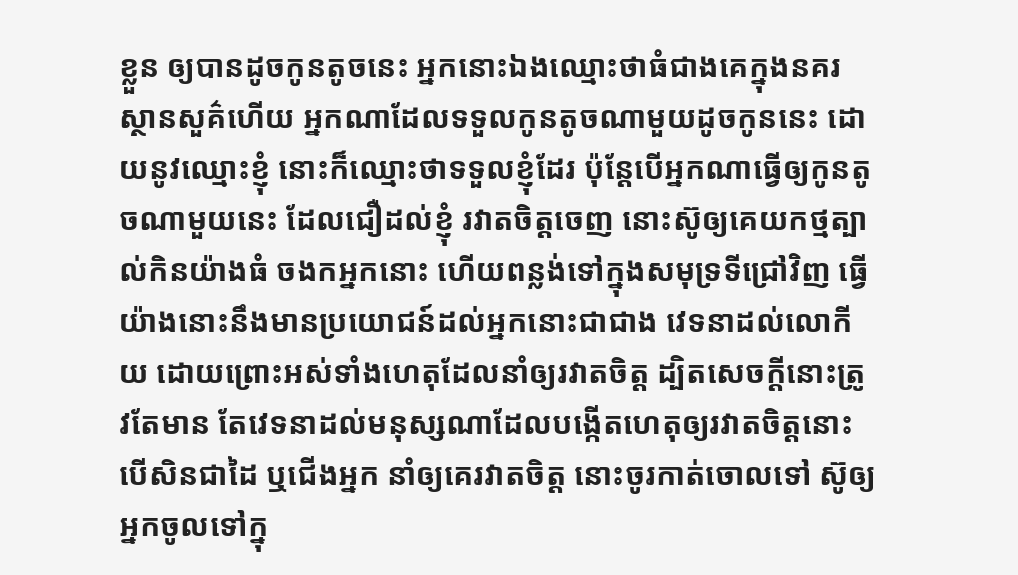ខ្លួន ឲ្យបានដូចកូនតូចនេះ អ្នកនោះឯងឈ្មោះថាធំជាងគេក្នុងនគរស្ថានសួគ៌ហើយ អ្នកណាដែលទទួលកូនតូចណាមួយដូចកូននេះ ដោយនូវឈ្មោះខ្ញុំ នោះក៏ឈ្មោះថាទទួលខ្ញុំដែរ ប៉ុន្តែបើអ្នកណាធ្វើឲ្យកូនតូចណាមួយនេះ ដែលជឿដល់ខ្ញុំ រវាតចិត្តចេញ នោះស៊ូឲ្យគេយកថ្មត្បាល់កិនយ៉ាងធំ ចងកអ្នកនោះ ហើយពន្លង់ទៅក្នុងសមុទ្រទីជ្រៅវិញ ធ្វើយ៉ាងនោះនឹងមានប្រយោជន៍ដល់អ្នកនោះជាជាង វេទនាដល់លោកីយ ដោយព្រោះអស់ទាំងហេតុដែលនាំឲ្យរវាតចិត្ត ដ្បិតសេចក្ដីនោះត្រូវតែមាន តែវេទនាដល់មនុស្សណាដែលបង្កើតហេតុឲ្យរវាតចិត្តនោះ បើសិនជាដៃ ឬជើងអ្នក នាំឲ្យគេរវាតចិត្ត នោះចូរកាត់ចោលទៅ ស៊ូឲ្យអ្នកចូលទៅក្នុ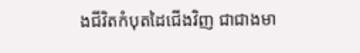ងជីវិតកំបុតដៃជើងវិញ ជាជាងមា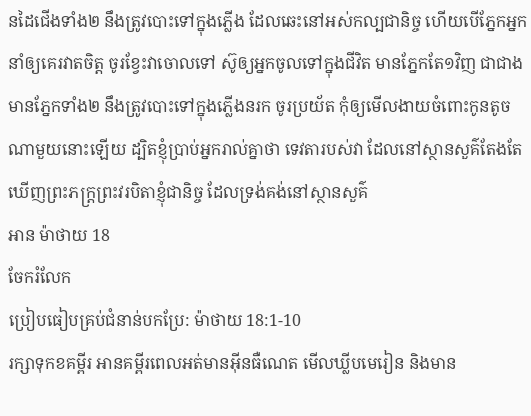នដៃជើងទាំង២ នឹងត្រូវបោះទៅក្នុងភ្លើង ដែលឆេះនៅអស់កល្បជានិច្ច ហើយបើភ្នែកអ្នកនាំឲ្យគេរវាតចិត្ត ចូរខ្វែះវាចោលទៅ ស៊ូឲ្យអ្នកចូលទៅក្នុងជីវិត មានភ្នែកតែ១វិញ ជាជាងមានភ្នែកទាំង២ នឹងត្រូវបោះទៅក្នុងភ្លើងនរក ចូរប្រយ័ត កុំឲ្យមើលងាយចំពោះកូនតូចណាមួយនោះឡើយ ដ្បិតខ្ញុំប្រាប់អ្នករាល់គ្នាថា ទេវតារបស់វា ដែលនៅស្ថានសួគ៌តែងតែឃើញព្រះភក្ត្រព្រះវរបិតាខ្ញុំជានិច្ច ដែលទ្រង់គង់នៅស្ថានសួគ៌
អាន ម៉ាថាយ 18
ចែករំលែក
ប្រៀបធៀបគ្រប់ជំនាន់បកប្រែ: ម៉ាថាយ 18:1-10
រក្សាទុកខគម្ពីរ អានគម្ពីរពេលអត់មានអ៊ីនធឺណេត មើលឃ្លីបមេរៀន និងមាន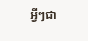អ្វីៗជា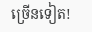ច្រើនទៀត!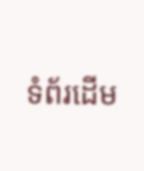ទំព័រដើម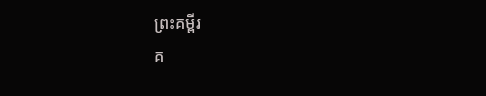ព្រះគម្ពីរ
គ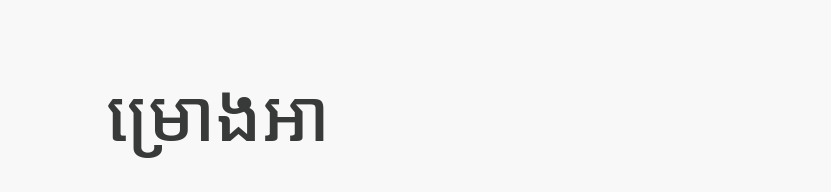ម្រោងអា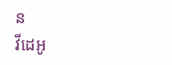ន
វីដេអូ